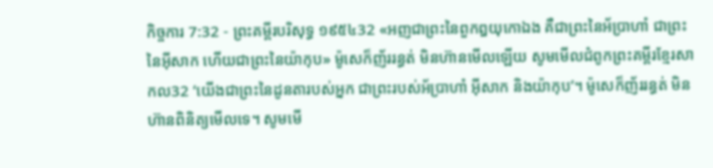កិច្ចការ 7:32 - ព្រះគម្ពីរបរិសុទ្ធ ១៩៥៤32 «អញជាព្រះនៃពួកឰយុកោឯង គឺជាព្រះនៃអ័ប្រាហាំ ជាព្រះនៃអ៊ីសាក ហើយជាព្រះនៃយ៉ាកុប» ម៉ូសេក៏ញ័ររន្ធត់ មិនហ៊ានមើលឡើយ សូមមើលជំពូកព្រះគម្ពីរខ្មែរសាកល32 ‘យើងជាព្រះនៃដូនតារបស់អ្នក ជាព្រះរបស់អ័ប្រាហាំ អ៊ីសាក និងយ៉ាកុប’។ ម៉ូសេក៏ញ័ររន្ធត់ មិនហ៊ានពិនិត្យមើលទេ។ សូមមើ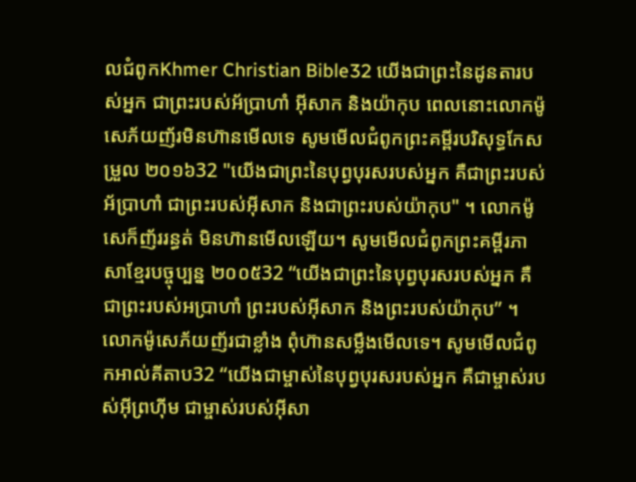លជំពូកKhmer Christian Bible32 យើងជាព្រះនៃដូនតារបស់អ្នក ជាព្រះរបស់អ័ប្រាហាំ អ៊ីសាក និងយ៉ាកុប ពេលនោះលោកម៉ូសេភ័យញ័រមិនហ៊ានមើលទេ សូមមើលជំពូកព្រះគម្ពីរបរិសុទ្ធកែសម្រួល ២០១៦32 "យើងជាព្រះនៃបុព្វបុរសរបស់អ្នក គឺជាព្រះរបស់អ័ប្រាហាំ ជាព្រះរបស់អ៊ីសាក និងជាព្រះរបស់យ៉ាកុប" ។ លោកម៉ូសេក៏ញ័ររន្ធត់ មិនហ៊ានមើលឡើយ។ សូមមើលជំពូកព្រះគម្ពីរភាសាខ្មែរបច្ចុប្បន្ន ២០០៥32 “យើងជាព្រះនៃបុព្វបុរសរបស់អ្នក គឺជាព្រះរបស់អប្រាហាំ ព្រះរបស់អ៊ីសាក និងព្រះរបស់យ៉ាកុប” ។ លោកម៉ូសេភ័យញ័រជាខ្លាំង ពុំហ៊ានសម្លឹងមើលទេ។ សូមមើលជំពូកអាល់គីតាប32 “យើងជាម្ចាស់នៃបុព្វបុរសរបស់អ្នក គឺជាម្ចាស់របស់អ៊ីព្រហ៊ីម ជាម្ចាស់របស់អ៊ីសា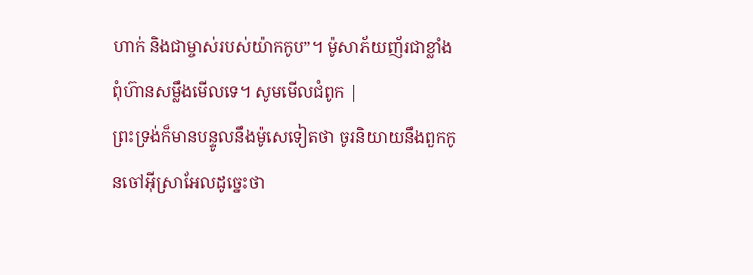ហាក់ និងជាម្ចាស់របស់យ៉ាកកូប”។ ម៉ូសាភ័យញ័រជាខ្លាំង ពុំហ៊ានសម្លឹងមើលទេ។ សូមមើលជំពូក |
ព្រះទ្រង់ក៏មានបន្ទូលនឹងម៉ូសេទៀតថា ចូរនិយាយនឹងពួកកូនចៅអ៊ីស្រាអែលដូច្នេះថា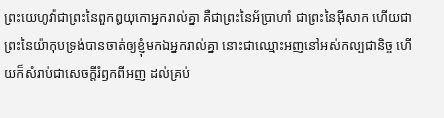ព្រះយេហូវ៉ាជាព្រះនៃពួកឰយុកោអ្នករាល់គ្នា គឺជាព្រះនៃអ័ប្រាហាំ ជាព្រះនៃអ៊ីសាក ហើយជាព្រះនៃយ៉ាកុបទ្រង់បានចាត់ឲ្យខ្ញុំមកឯអ្នករាល់គ្នា នោះជាឈ្មោះអញនៅអស់កល្បជានិច្ច ហើយក៏សំរាប់ជាសេចក្ដីរំឭកពីអញ ដល់គ្រប់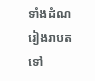ទាំងដំណរៀងរាបតទៅ